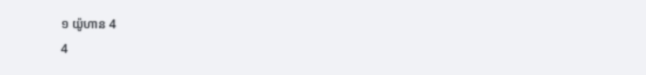១ យ៉ូហាន 4
4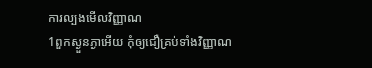ការល្បងមើលវិញ្ញាណ
1ពួកស្ងួនភ្ងាអើយ កុំឲ្យជឿគ្រប់ទាំងវិញ្ញាណ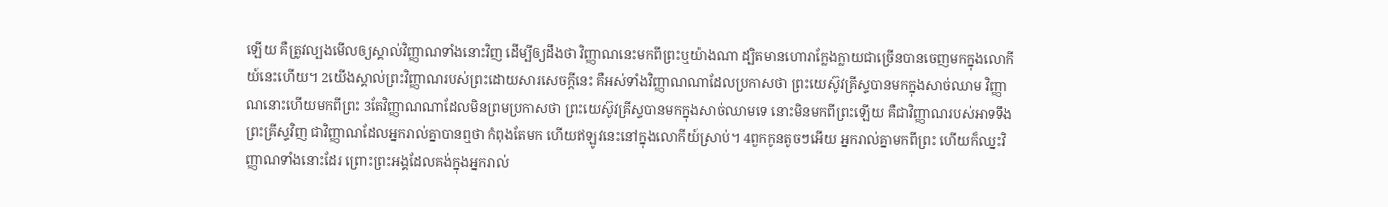ឡើយ គឺត្រូវល្បងមើលឲ្យស្គាល់វិញ្ញាណទាំងនោះវិញ ដើម្បីឲ្យដឹងថា វិញ្ញាណនេះមកពីព្រះឬយ៉ាងណា ដ្បិតមានហោរាក្លែងក្លាយជាច្រើនបានចេញមកក្នុងលោកីយ៍នេះហើយ។ 2យើងស្គាល់ព្រះវិញ្ញាណរបស់ព្រះដោយសារសេចក្ដីនេះ គឺអស់ទាំងវិញ្ញាណណាដែលប្រកាសថា ព្រះយេស៊ូវគ្រីស្ទបានមកក្នុងសាច់ឈាម វិញ្ញាណនោះហើយមកពីព្រះ 3តែវិញ្ញាណណាដែលមិនព្រមប្រកាសថា ព្រះយេស៊ូវគ្រីស្ទបានមកក្នុងសាច់ឈាមទេ នោះមិនមកពីព្រះឡើយ គឺជាវិញ្ញាណរបស់អាទទឹងព្រះគ្រីស្ទវិញ ជាវិញ្ញាណដែលអ្នករាល់គ្នាបានឮថា កំពុងតែមក ហើយឥឡូវនេះនៅក្នុងលោកីយ៍ស្រាប់។ 4ពួកកូនតូចៗអើយ អ្នករាល់គ្នាមកពីព្រះ ហើយក៏ឈ្នះវិញ្ញាណទាំងនោះដែរ ព្រោះព្រះអង្គដែលគង់ក្នុងអ្នករាល់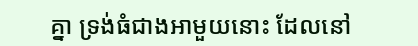គ្នា ទ្រង់ធំជាងអាមួយនោះ ដែលនៅ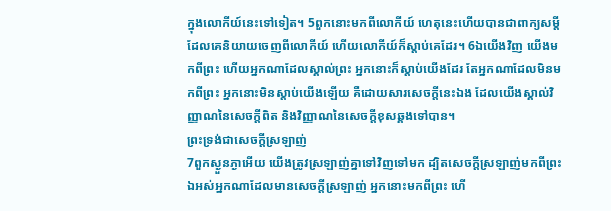ក្នុងលោកីយ៍នេះទៅទៀត។ 5ពួកនោះមកពីលោកីយ៍ ហេតុនេះហើយបានជាពាក្យសម្ដីដែលគេនិយាយចេញពីលោកីយ៍ ហើយលោកីយ៍ក៏ស្តាប់គេដែរ។ 6ឯយើងវិញ យើងមកពីព្រះ ហើយអ្នកណាដែលស្គាល់ព្រះ អ្នកនោះក៏ស្តាប់យើងដែរ តែអ្នកណាដែលមិនមកពីព្រះ អ្នកនោះមិនស្តាប់យើងឡើយ គឺដោយសារសេចក្ដីនេះឯង ដែលយើងស្គាល់វិញ្ញាណនៃសេចក្ដីពិត និងវិញ្ញាណនៃសេចក្ដីខុសឆ្គងទៅបាន។
ព្រះទ្រង់ជាសេចក្ដីស្រឡាញ់
7ពួកស្ងួនភ្ងាអើយ យើងត្រូវស្រឡាញ់គ្នាទៅវិញទៅមក ដ្បិតសេចក្ដីស្រឡាញ់មកពីព្រះ ឯអស់អ្នកណាដែលមានសេចក្ដីស្រឡាញ់ អ្នកនោះមកពីព្រះ ហើ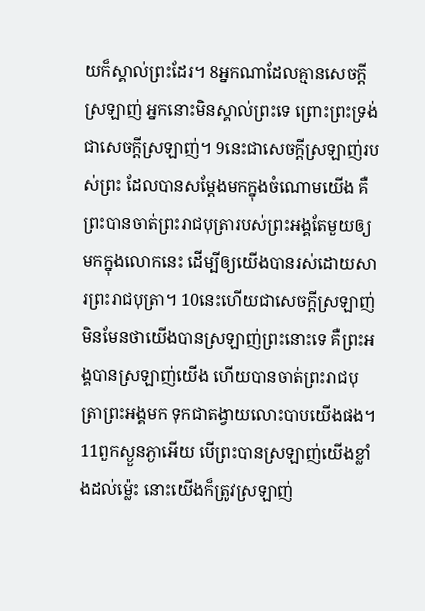យក៏ស្គាល់ព្រះដែរ។ 8អ្នកណាដែលគ្មានសេចក្ដីស្រឡាញ់ អ្នកនោះមិនស្គាល់ព្រះទេ ព្រោះព្រះទ្រង់ជាសេចក្ដីស្រឡាញ់។ 9នេះជាសេចក្ដីស្រឡាញ់របស់ព្រះ ដែលបានសម្តែងមកក្នុងចំណោមយើង គឺព្រះបានចាត់ព្រះរាជបុត្រារបស់ព្រះអង្គតែមួយឲ្យមកក្នុងលោកនេះ ដើម្បីឲ្យយើងបានរស់ដោយសារព្រះរាជបុត្រា។ 10នេះហើយជាសេចក្ដីស្រឡាញ់ មិនមែនថាយើងបានស្រឡាញ់ព្រះនោះទេ គឺព្រះអង្គបានស្រឡាញ់យើង ហើយបានចាត់ព្រះរាជបុត្រាព្រះអង្គមក ទុកជាតង្វាយលោះបាបយើងផង។ 11ពួកស្ងួនភ្ងាអើយ បើព្រះបានស្រឡាញ់យើងខ្លាំងដល់ម៉្លេះ នោះយើងក៏ត្រូវស្រឡាញ់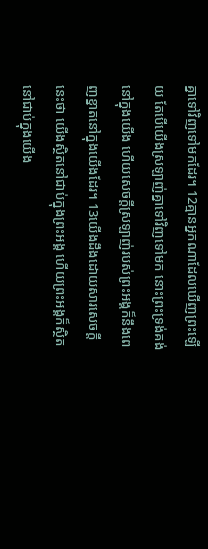គ្នាទៅវិញទៅមកដែរ។ 12គ្មានអ្នកណាដែលឃើញព្រះឡើយ តែបើយើងស្រឡាញ់គ្នាទៅវិញទៅមក នោះព្រះទ្រង់គង់នៅក្នុងយើង ហើយសេចក្ដីស្រឡាញ់របស់ព្រះអង្គក៏នឹងពេញខ្នាតនៅក្នុងយើងដែរ។ 13យើងដឹងដោយសារសេចក្ដីនេះថា យើងស្ថិតនៅជាប់ក្នុងព្រះអង្គ ហើយព្រះអង្គក៏ស្ថិតនៅជាប់ក្នុងយើង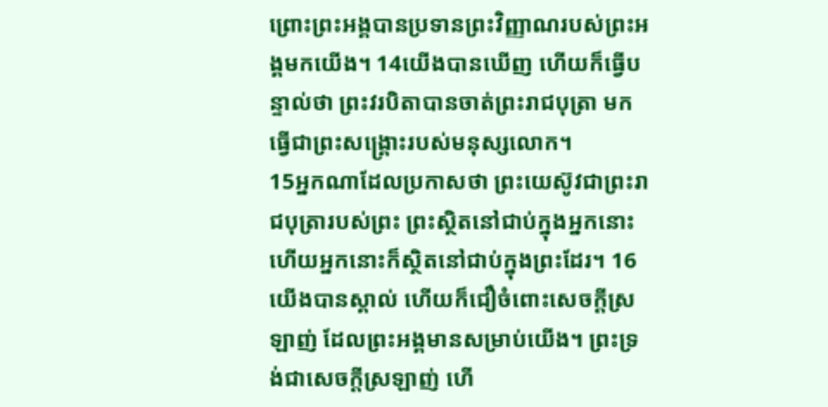ព្រោះព្រះអង្គបានប្រទានព្រះវិញ្ញាណរបស់ព្រះអង្គមកយើង។ 14យើងបានឃើញ ហើយក៏ធ្វើបន្ទាល់ថា ព្រះវរបិតាបានចាត់ព្រះរាជបុត្រា មកធ្វើជាព្រះសង្គ្រោះរបស់មនុស្សលោក។
15អ្នកណាដែលប្រកាសថា ព្រះយេស៊ូវជាព្រះរាជបុត្រារបស់ព្រះ ព្រះស្ថិតនៅជាប់ក្នុងអ្នកនោះ ហើយអ្នកនោះក៏ស្ថិតនៅជាប់ក្នុងព្រះដែរ។ 16យើងបានស្គាល់ ហើយក៏ជឿចំពោះសេចក្ដីស្រឡាញ់ ដែលព្រះអង្គមានសម្រាប់យើង។ ព្រះទ្រង់ជាសេចក្ដីស្រឡាញ់ ហើ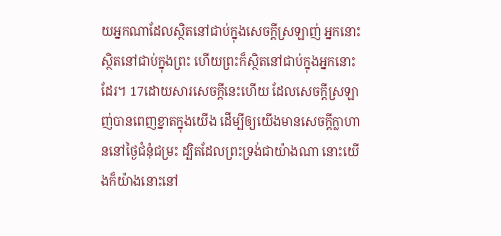យអ្នកណាដែលស្ថិតនៅជាប់ក្នុងសេចក្ដីស្រឡាញ់ អ្នកនោះស្ថិតនៅជាប់ក្នុងព្រះ ហើយព្រះក៏ស្ថិតនៅជាប់ក្នុងអ្នកនោះដែរ។ 17ដោយសារសេចក្ដីនេះហើយ ដែលសេចក្ដីស្រឡាញ់បានពេញខ្នាតក្នុងយើង ដើម្បីឲ្យយើងមានសេចក្ដីក្លាហាននៅថ្ងៃជំនុំជម្រះ ដ្បិតដែលព្រះទ្រង់ជាយ៉ាងណា នោះយើងក៏យ៉ាងនោះនៅ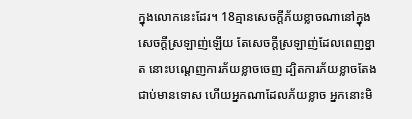ក្នុងលោកនេះដែរ។ 18គ្មានសេចក្ដីភ័យខ្លាចណានៅក្នុងសេចក្ដីស្រឡាញ់ឡើយ តែសេចក្ដីស្រឡាញ់ដែលពេញខ្នាត នោះបណ្តេញការភ័យខ្លាចចេញ ដ្បិតការភ័យខ្លាចតែងជាប់មានទោស ហើយអ្នកណាដែលភ័យខ្លាច អ្នកនោះមិ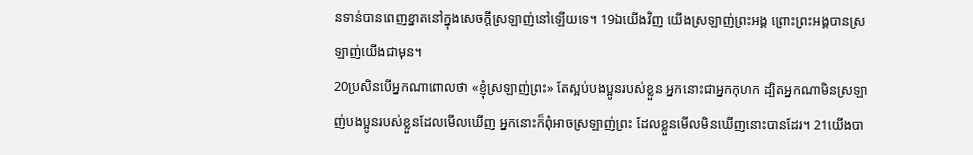នទាន់បានពេញខ្នាតនៅក្នុងសេចក្ដីស្រឡាញ់នៅឡើយទេ។ 19ឯយើងវិញ យើងស្រឡាញ់ព្រះអង្គ ព្រោះព្រះអង្គបានស្រឡាញ់យើងជាមុន។
20ប្រសិនបើអ្នកណាពោលថា «ខ្ញុំស្រឡាញ់ព្រះ» តែស្អប់បងប្អូនរបស់ខ្លួន អ្នកនោះជាអ្នកកុហក ដ្បិតអ្នកណាមិនស្រឡាញ់បងប្អូនរបស់ខ្លួនដែលមើលឃើញ អ្នកនោះក៏ពុំអាចស្រឡាញ់ព្រះ ដែលខ្លួនមើលមិនឃើញនោះបានដែរ។ 21យើងបា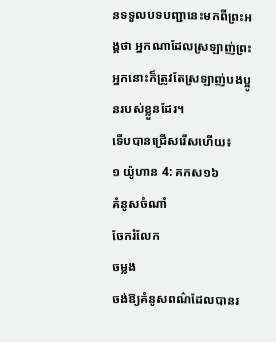នទទួលបទបញ្ជានេះមកពីព្រះអង្គថា អ្នកណាដែលស្រឡាញ់ព្រះ អ្នកនោះក៏ត្រូវតែស្រឡាញ់បងប្អូនរបស់ខ្លួនដែរ។
ទើបបានជ្រើសរើសហើយ៖
១ យ៉ូហាន 4: គកស១៦
គំនូសចំណាំ
ចែករំលែក
ចម្លង
ចង់ឱ្យគំនូសពណ៌ដែលបានរ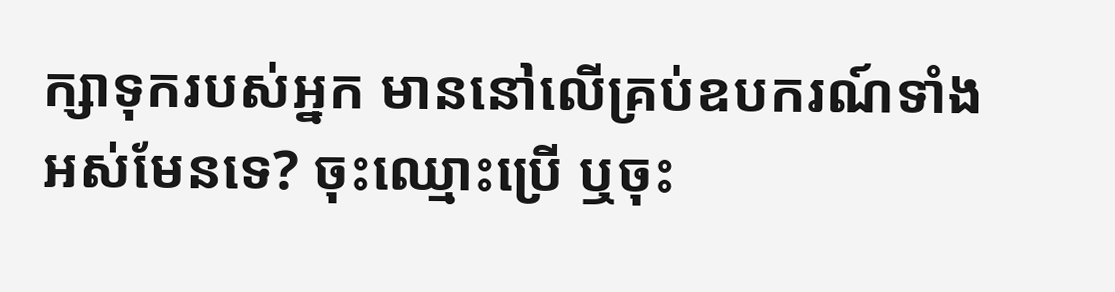ក្សាទុករបស់អ្នក មាននៅលើគ្រប់ឧបករណ៍ទាំងអស់មែនទេ? ចុះឈ្មោះប្រើ ឬចុះ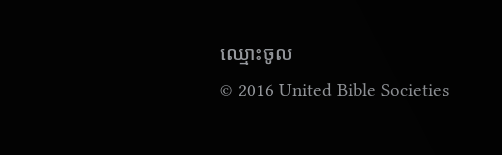ឈ្មោះចូល
© 2016 United Bible Societies